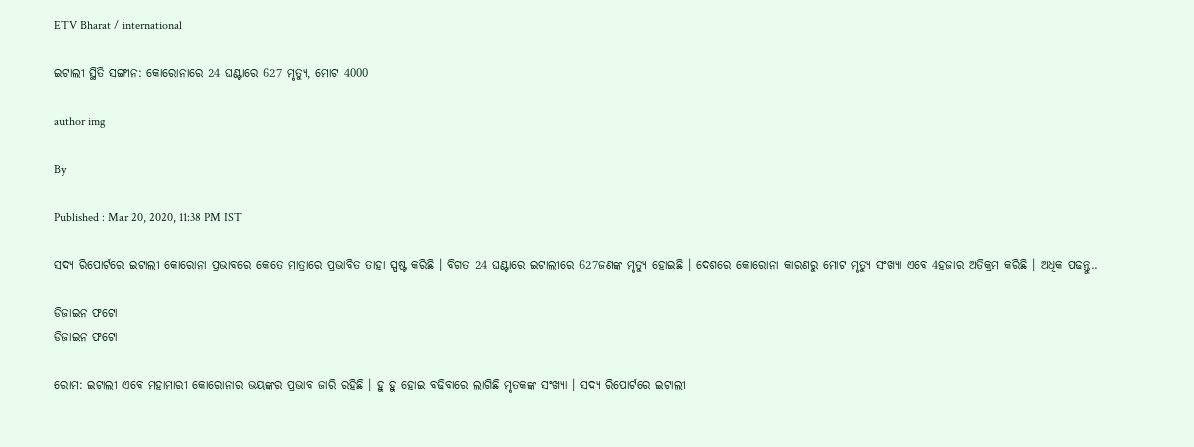ETV Bharat / international

ଇଟାଲୀ ସ୍ଥିତି ସଙ୍ଗୀନ: କୋରୋନାରେ 24 ଘଣ୍ଟାରେ 627 ମୃତ୍ୟୁ, ମୋଟ 4000

author img

By

Published : Mar 20, 2020, 11:38 PM IST

ସଦ୍ୟ ରିପୋର୍ଟରେ ଇଟାଲୀ କୋରୋନା ପ୍ରଭାବରେ କେତେ ମାତ୍ରାରେ ପ୍ରଭାବିତ ତାହା ସ୍ପଷ୍ଟ କରିଛି । ବିଗତ 24 ଘଣ୍ଟାରେ ଇଟାଲୀରେ 627ଜଣଙ୍କ ମୃତ୍ୟୁ ହୋଇଛି । ଦେଶରେ କୋରୋନା କାରଣରୁ ମୋଟ ମୃତ୍ୟୁ ସଂଖ୍ୟା ଏବେ 4ହଜାର ଅତିକ୍ରମ କରିଛି । ଅଧିକ ପଢନ୍ତୁ..

ଡିଜାଇନ ଫଟୋ
ଡିଜାଇନ ଫଟୋ

ରୋମ: ଇଟାଲୀ ଏବେ ମହାମାରୀ କୋରୋନାର ଭୟଙ୍କର ପ୍ରଭାବ ଜାରି ରହିଛି । ହୁ ହୁ ହୋଇ ବଢିବାରେ ଲାଗିଛି ମୃତକଙ୍କ ସଂଖ୍ୟା । ସଦ୍ୟ ରିପୋର୍ଟରେ ଇଟାଲୀ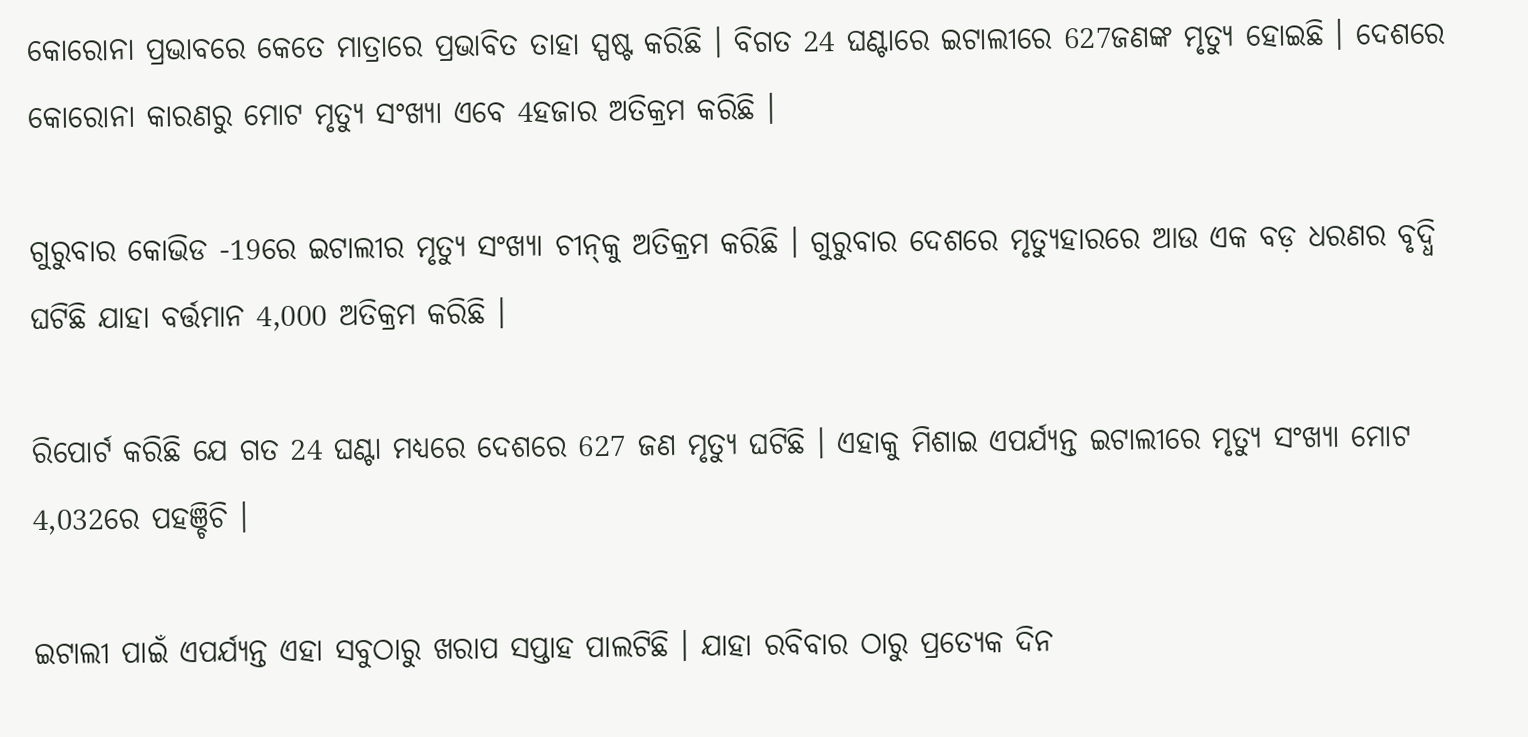କୋରୋନା ପ୍ରଭାବରେ କେତେ ମାତ୍ରାରେ ପ୍ରଭାବିତ ତାହା ସ୍ପଷ୍ଟ କରିଛି । ବିଗତ 24 ଘଣ୍ଟାରେ ଇଟାଲୀରେ 627ଜଣଙ୍କ ମୃତ୍ୟୁ ହୋଇଛି । ଦେଶରେ କୋରୋନା କାରଣରୁ ମୋଟ ମୃତ୍ୟୁ ସଂଖ୍ୟା ଏବେ 4ହଜାର ଅତିକ୍ରମ କରିଛି ।

ଗୁରୁବାର କୋଭିଡ -19ରେ ଇଟାଲୀର ମୃତ୍ୟୁ ସଂଖ୍ୟା ଚୀନ୍‌କୁ ଅତିକ୍ରମ କରିଛି । ଗୁରୁବାର ଦେଶରେ ମୃତ୍ୟୁହାରରେ ଆଉ ଏକ ବଡ଼ ଧରଣର ବୃଦ୍ଧି ଘଟିଛି ଯାହା ବର୍ତ୍ତମାନ 4,000 ଅତିକ୍ରମ କରିଛି ।

ରିପୋର୍ଟ କରିଛି ଯେ ଗତ 24 ଘଣ୍ଟା ମଧ୍ୟରେ ଦେଶରେ 627 ଜଣ ମୃତ୍ୟୁ ଘଟିଛି । ଏହାକୁ ମିଶାଇ ଏପର୍ଯ୍ୟନ୍ତ ଇଟାଲୀରେ ମୃତ୍ୟୁ ସଂଖ୍ୟା ମୋଟ 4,032ରେ ପହଞ୍ଚିଚି ।

ଇଟାଲୀ ପାଇଁ ଏପର୍ଯ୍ୟନ୍ତ ଏହା ସବୁଠାରୁ ଖରାପ ସପ୍ତାହ ପାଲଟିଛି । ଯାହା ରବିବାର ଠାରୁ ପ୍ରତ୍ୟେକ ଦିନ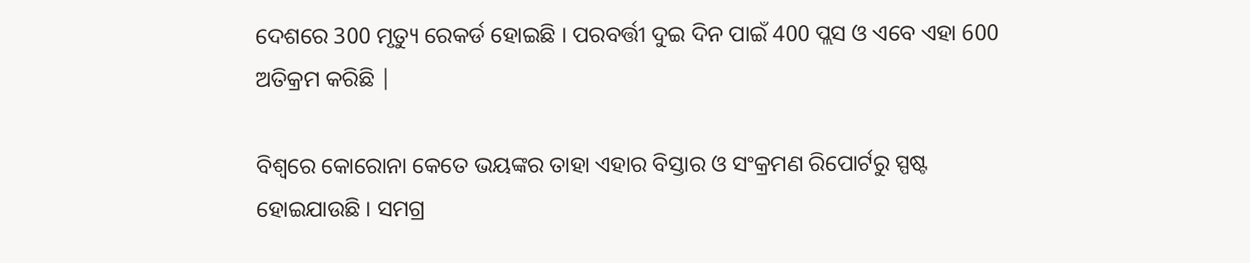ଦେଶରେ 300 ମୃତ୍ୟୁ ରେକର୍ଡ ହୋଇଛି । ପରବର୍ତ୍ତୀ ଦୁଇ ଦିନ ପାଇଁ 400 ପ୍ଲସ ଓ ଏବେ ଏହା 600 ଅତିକ୍ରମ କରିଛି |

ବିଶ୍ବରେ କୋରୋନା କେତେ ଭୟଙ୍କର ତାହା ଏହାର ବିସ୍ତାର ଓ ସଂକ୍ରମଣ ରିପୋର୍ଟରୁ ସ୍ପଷ୍ଟ ହୋଇଯାଉଛି । ସମଗ୍ର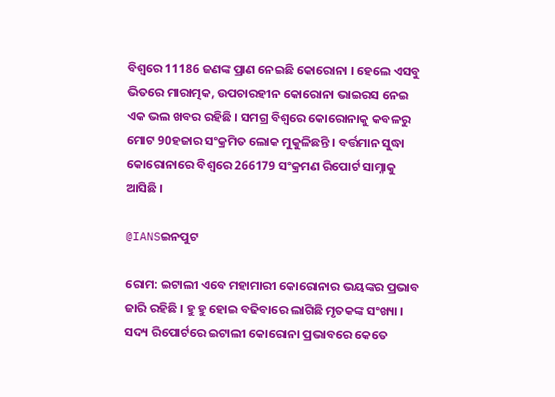ବିଶ୍ବରେ 11186 ଜଣଙ୍କ ପ୍ରାଣ ନେଇଛି କୋରୋନା । ହେଲେ ଏସବୁ ଭିତରେ ମାରାତ୍ମକ, ଉପଚାରହୀନ କୋରୋନା ଭାଇରସ ନେଇ ଏକ ଭଲ ଖବର ରହିଛି । ସମଗ୍ର ବିଶ୍ବରେ କୋରୋନାକୁ କବଳରୁ ମୋଟ 90ହଜାର ସଂକ୍ରମିତ ଲୋକ ମୁକୁଳିଛନ୍ତି । ବର୍ତ୍ତମାନ ସୁଦ୍ଧା କୋରୋନାରେ ବିଶ୍ବରେ 266179 ସଂକ୍ରମଣ ରିପୋର୍ଟ ସାମ୍ନାକୁ ଆସିଛି ।

@IANSଇନପୁଟ

ରୋମ: ଇଟାଲୀ ଏବେ ମହାମାରୀ କୋରୋନାର ଭୟଙ୍କର ପ୍ରଭାବ ଜାରି ରହିଛି । ହୁ ହୁ ହୋଇ ବଢିବାରେ ଲାଗିଛି ମୃତକଙ୍କ ସଂଖ୍ୟା । ସଦ୍ୟ ରିପୋର୍ଟରେ ଇଟାଲୀ କୋରୋନା ପ୍ରଭାବରେ କେତେ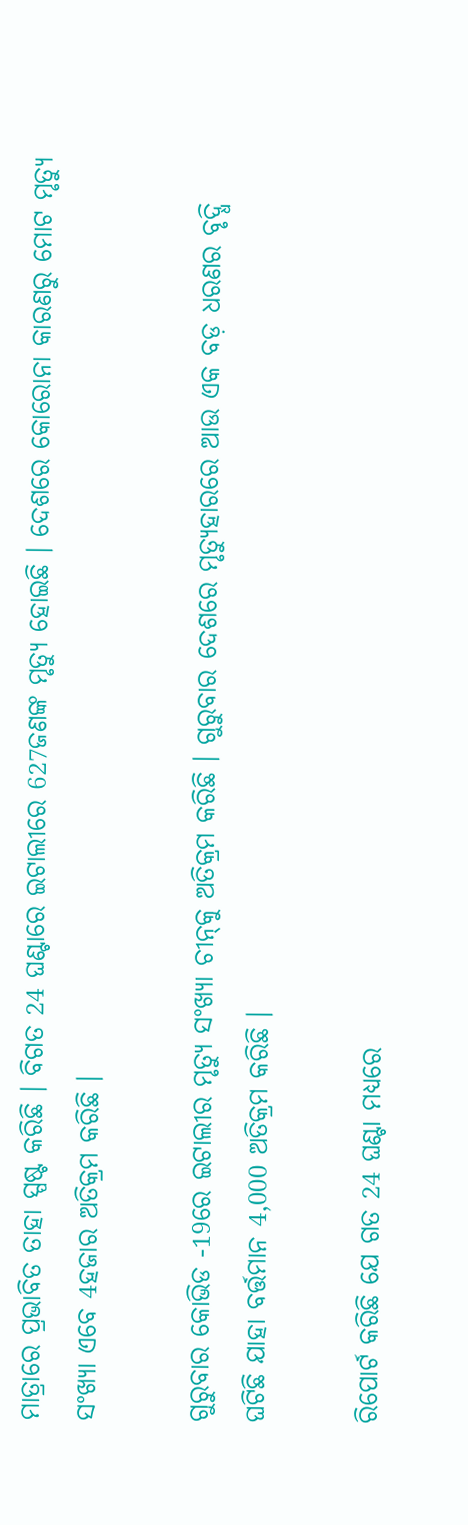ମାତ୍ରାରେ ପ୍ରଭାବିତ ତାହା ସ୍ପଷ୍ଟ କରିଛି । ବିଗତ 24 ଘଣ୍ଟାରେ ଇଟାଲୀରେ 627ଜଣଙ୍କ ମୃତ୍ୟୁ ହୋଇଛି । ଦେଶରେ କୋରୋନା କାରଣରୁ ମୋଟ ମୃତ୍ୟୁ ସଂଖ୍ୟା ଏବେ 4ହଜାର ଅତିକ୍ରମ କରିଛି ।

ଗୁରୁବାର କୋଭିଡ -19ରେ ଇଟାଲୀର ମୃତ୍ୟୁ ସଂଖ୍ୟା ଚୀନ୍‌କୁ ଅତିକ୍ରମ କରିଛି । ଗୁରୁବାର ଦେଶରେ ମୃତ୍ୟୁହାରରେ ଆଉ ଏକ ବଡ଼ ଧରଣର ବୃଦ୍ଧି ଘଟିଛି ଯାହା ବର୍ତ୍ତମାନ 4,000 ଅତିକ୍ରମ କରିଛି ।

ରିପୋର୍ଟ କରିଛି ଯେ ଗତ 24 ଘଣ୍ଟା ମଧ୍ୟରେ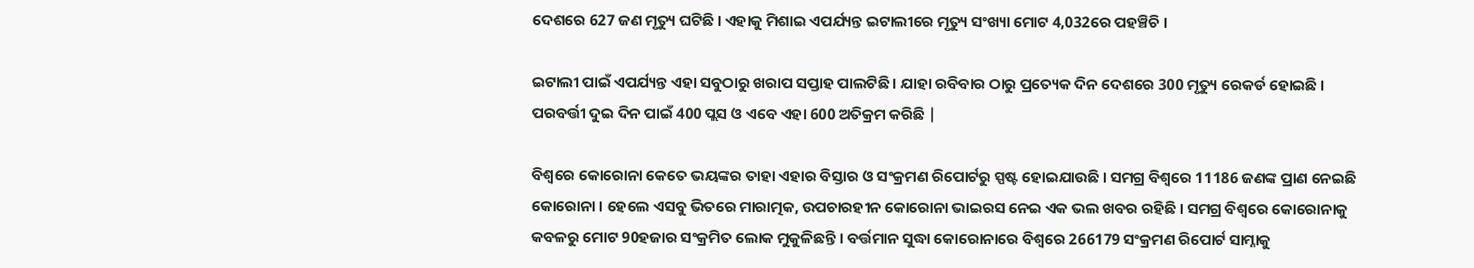ଦେଶରେ 627 ଜଣ ମୃତ୍ୟୁ ଘଟିଛି । ଏହାକୁ ମିଶାଇ ଏପର୍ଯ୍ୟନ୍ତ ଇଟାଲୀରେ ମୃତ୍ୟୁ ସଂଖ୍ୟା ମୋଟ 4,032ରେ ପହଞ୍ଚିଚି ।

ଇଟାଲୀ ପାଇଁ ଏପର୍ଯ୍ୟନ୍ତ ଏହା ସବୁଠାରୁ ଖରାପ ସପ୍ତାହ ପାଲଟିଛି । ଯାହା ରବିବାର ଠାରୁ ପ୍ରତ୍ୟେକ ଦିନ ଦେଶରେ 300 ମୃତ୍ୟୁ ରେକର୍ଡ ହୋଇଛି । ପରବର୍ତ୍ତୀ ଦୁଇ ଦିନ ପାଇଁ 400 ପ୍ଲସ ଓ ଏବେ ଏହା 600 ଅତିକ୍ରମ କରିଛି |

ବିଶ୍ବରେ କୋରୋନା କେତେ ଭୟଙ୍କର ତାହା ଏହାର ବିସ୍ତାର ଓ ସଂକ୍ରମଣ ରିପୋର୍ଟରୁ ସ୍ପଷ୍ଟ ହୋଇଯାଉଛି । ସମଗ୍ର ବିଶ୍ବରେ 11186 ଜଣଙ୍କ ପ୍ରାଣ ନେଇଛି କୋରୋନା । ହେଲେ ଏସବୁ ଭିତରେ ମାରାତ୍ମକ, ଉପଚାରହୀନ କୋରୋନା ଭାଇରସ ନେଇ ଏକ ଭଲ ଖବର ରହିଛି । ସମଗ୍ର ବିଶ୍ବରେ କୋରୋନାକୁ କବଳରୁ ମୋଟ 90ହଜାର ସଂକ୍ରମିତ ଲୋକ ମୁକୁଳିଛନ୍ତି । ବର୍ତ୍ତମାନ ସୁଦ୍ଧା କୋରୋନାରେ ବିଶ୍ବରେ 266179 ସଂକ୍ରମଣ ରିପୋର୍ଟ ସାମ୍ନାକୁ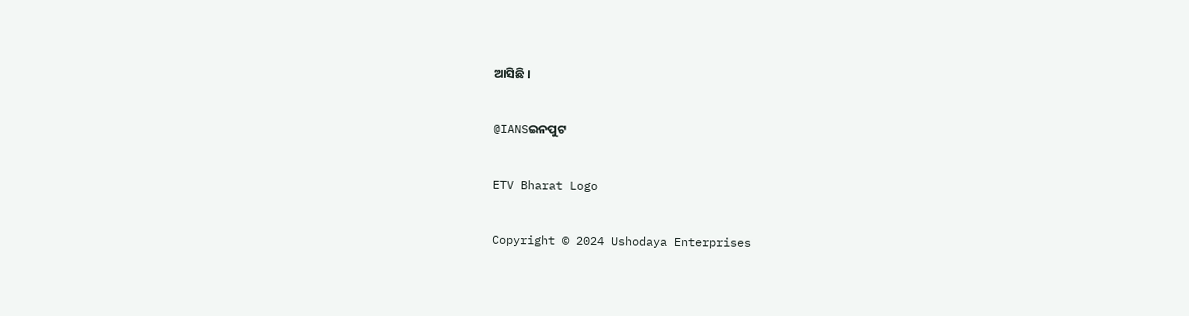ଆସିଛି ।

@IANSଇନପୁଟ

ETV Bharat Logo

Copyright © 2024 Ushodaya Enterprises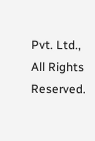Pvt. Ltd., All Rights Reserved.